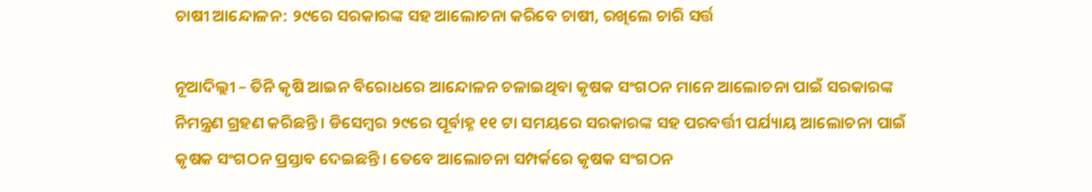ଚାଷୀ ଆନ୍ଦୋଳନ: ୨୯ରେ ସରକାରଙ୍କ ସହ ଆଲୋଚନା କରିବେ ଚାଷୀ, ରଖିଲେ ଚାରି ସର୍ତ୍ତ

ନୂଆଦିଲ୍ଲୀ – ତିନି କୃଷି ଆଇନ ବିରୋଧରେ ଆନ୍ଦୋଳନ ଚଳାଇଥିବା କୃଷକ ସଂଗଠନ ମାନେ ଆଲୋଚନା ପାଇଁ ସରକାରଙ୍କ ନିମନ୍ତ୍ରଣ ଗ୍ରହଣ କରିଛନ୍ତି । ଡିସେମ୍ବର ୨୯ରେ ପୂର୍ବାହ୍ନ ୧୧ ଟା ସମୟରେ ସରକାରଙ୍କ ସହ ପରବର୍ତ୍ତୀ ପର୍ଯ୍ୟାୟ ଆଲୋଚନା ପାଇଁ କୃଷକ ସଂଗଠନ ପ୍ରସ୍ତାବ ଦେଇଛନ୍ତି। ତେବେ ଆଲୋଚନା ସମ୍ପର୍କରେ କୃଷକ ସଂଗଠନ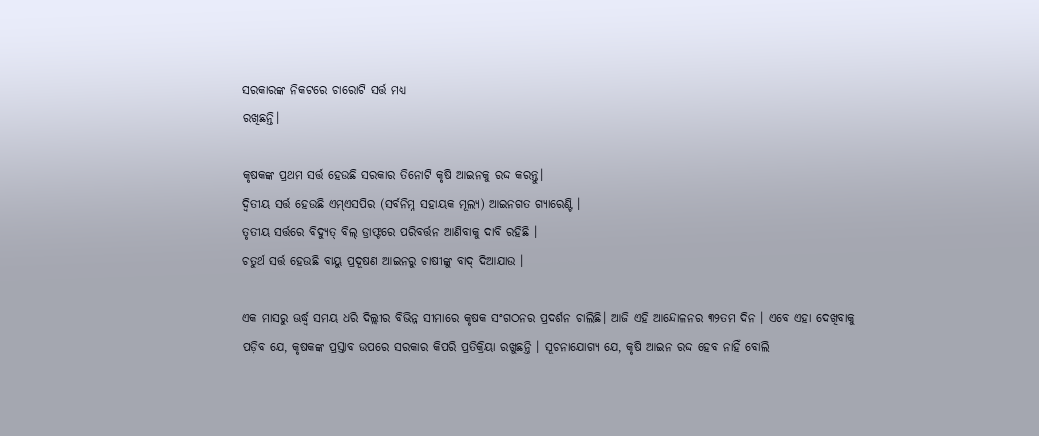ସରକାରଙ୍କ ନିକଟରେ ଚାରୋଟି ସର୍ତ୍ତ ମଧ୍ୟ
ରଖିଛନ୍ତି।

କୃଷକଙ୍କ ପ୍ରଥମ ସର୍ତ୍ତ ହେଉଛି ସରକାର ତିନୋଟି କୃଷି ଆଇନକୁ ରଦ୍ଦ କରନ୍ତୁ।
ଦ୍ୱିତୀୟ ସର୍ତ୍ତ ହେଉଛି ଏମ୍ଏସପିର (ସର୍ବନିମ୍ନ ସହାୟକ ମୂଲ୍ୟ) ଆଇନଗତ ଗ୍ୟାରେଣ୍ଟି ।
ତୃତୀୟ ସର୍ତ୍ତରେ ବିଦ୍ୟୁତ୍ ବିଲ୍ ଡ୍ରାଫ୍ଟରେ ପରିବର୍ତ୍ତନ ଆଣିବାକୁ ଦାବି ରହିଛି ।
ଚତୁର୍ଥ ସର୍ତ୍ତ ହେଉଛି ବାୟୁ ପ୍ରଦୂଷଣ ଆଇନରୁ ଚାଷୀଙ୍କୁ ବାଦ୍ ଦିଆଯାଉ ।

ଏକ ମାସରୁ ଊର୍ଦ୍ଧ୍ବ ସମୟ ଧରି ଦିଲ୍ଲୀର ବିଭିନ୍ନ ସୀମାରେ କୃଷକ ସଂଗଠନର ପ୍ରଦର୍ଶନ ଚାଲିଛି। ଆଜି ଏହି ଆନ୍ଦୋଳନର ୩୨ତମ ଦିନ । ଏବେ ଏହା ଦେଖିବାକୁ ପଡ଼ିବ ଯେ, କୃଷକଙ୍କ ପ୍ରସ୍ତାବ ଉପରେ ସରକାର କିପରି ପ୍ରତିକ୍ରିୟା ରଖୁଛନ୍ତି । ସୂଚନାଯୋଗ୍ୟ ଯେ, କୃଷି ଆଇନ ରଦ୍ଦ ହେବ ନାହିଁ ବୋଲି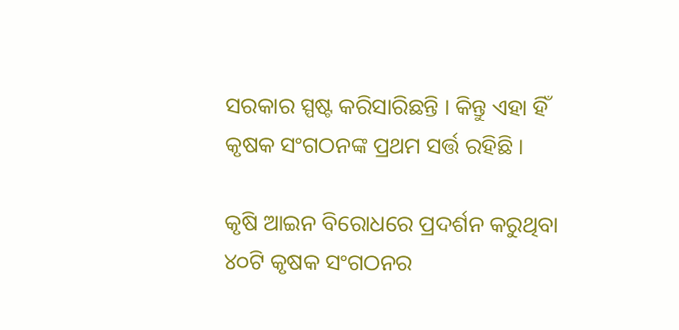ସରକାର ସ୍ପଷ୍ଟ କରିସାରିଛନ୍ତି । କିନ୍ତୁ ଏହା ହିଁ କୃଷକ ସଂଗଠନଙ୍କ ପ୍ରଥମ ସର୍ତ୍ତ ରହିଛି ।

କୃଷି ଆଇନ ବିରୋଧରେ ପ୍ରଦର୍ଶନ କରୁଥିବା ୪୦ଟି କୃଷକ ସଂଗଠନର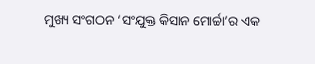ମୁଖ୍ୟ ସଂଗଠନ ‘ସଂଯୁକ୍ତ କିସାନ ମୋର୍ଚ୍ଚା’ର ଏକ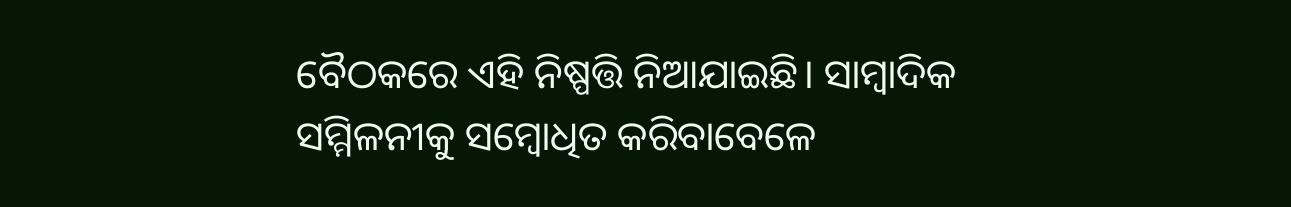ବୈଠକରେ ଏହି ନିଷ୍ପତ୍ତି ନିଆଯାଇଛି। ସାମ୍ବାଦିକ ସମ୍ମିଳନୀକୁ ସମ୍ବୋଧିତ କରିବାବେଳେ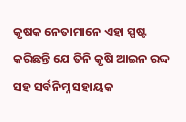କୃଷକ ନେତାମାନେ ଏହା ସ୍ପଷ୍ଟ କରିଛନ୍ତି ଯେ ତିନି କୃଷି ଆଇନ ରଦ୍ଦ ସହ ସର୍ବନିମ୍ନ ସହାୟକ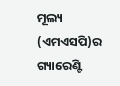ମୂଲ୍ୟ (ଏମଏସପି)ର ଗ୍ୟାରେଣ୍ଟି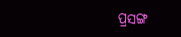ପ୍ରସଙ୍ଗ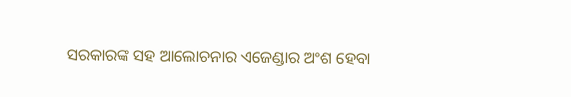ସରକାରଙ୍କ ସହ ଆଲୋଚନାର ଏଜେଣ୍ଡାର ଅଂଶ ହେବା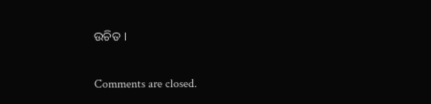ଉଚିତ ।

Comments are closed.